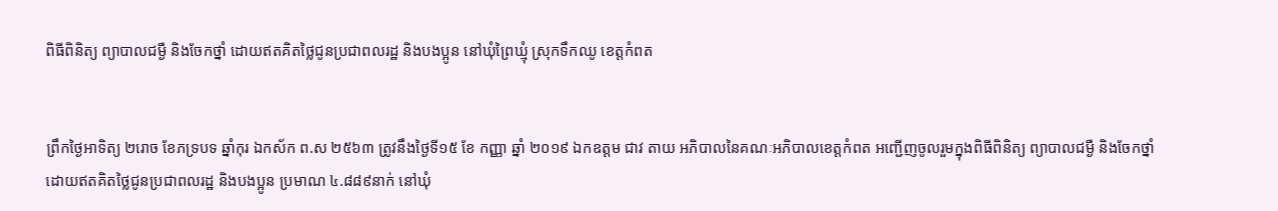ពិធីពិនិត្យ ព្យាបាលជម្ងឺ និងចែកថ្នាំ ដោយឥតគិតថ្លៃជូនប្រជាពលរដ្ឋ និងបងប្អូន នៅឃុំព្រៃឃ្មុំ ស្រុកទឹកឈូ ខេត្តកំពត


ព្រឹកថ្ងៃអាទិត្យ ២រោច ខែភទ្របទ ឆ្នាំកុរ ឯកស័ក ព.ស ២៥៦៣ ត្រូវនឹងថ្ងៃទី១៥ ខែ កញ្ញា ឆ្នាំ ២០១៩ ឯកឧត្តម ជាវ តាយ អភិបាលនៃគណៈអភិបាលខេត្តកំពត អញ្ជើញចូលរួមក្នុងពិធីពិនិត្យ ព្យាបាលជម្ងឺ និងចែកថ្នាំ ដោយឥតគិតថ្លៃជូនប្រជាពលរដ្ឋ និងបងប្អូន ប្រមាណ ៤.៨៨៩នាក់ នៅឃុំ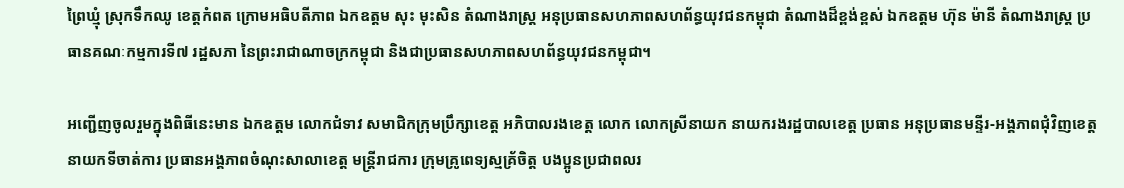ព្រៃឃ្មុំ ស្រុកទឹកឈូ ខេត្តកំពត ក្រោមអធិបតីភាព ឯកឧត្តម សុះ មុះសិន តំណាងរាស្ដ្រ អនុប្រធានសហភាពសហព័ន្ធយុវជនកម្ពុជា តំណាងដ៏ខ្ពង់ខ្ពស់ ឯកឧត្តម ហ៊ុន ម៉ានី តំណាងរាស្រ្ត ប្រធានគណៈកម្មការទី៧ រដ្ឋសភា នៃព្រះរាជាណាចក្រកម្ពុជា និងជាប្រធានសហភាពសហព័ន្ធយុវជនកម្ពុជា។

អញ្ជើញចូលរួមក្នុងពិធីនេះមាន ឯកឧត្តម លោកជំទាវ សមាជិកក្រុមប្រឹក្សាខេត្ត អភិបាលរងខេត្ត លោក លោកស្រីនាយក នាយករងរដ្ឋបាលខេត្ត ប្រធាន អនុប្រធានមន្ទីរ-អង្គភាពជុំវិញខេត្ត នាយកទីចាត់ការ ប្រធានអង្គភាពចំណុះសាលាខេត្ត មន្ត្រីរាជការ ក្រុមគ្រូពេទ្យស្មគ្រ័ចិត្ត បងប្អូនប្រជាពលរ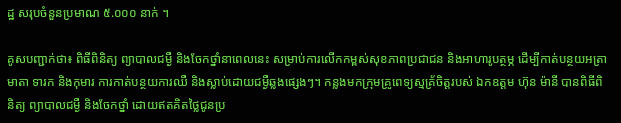ដ្ឋ សរុបចំនួនប្រមាណ ៥.០០០ នាក់ ។

គូសបញ្ជាក់ថា៖ ពិធីពិនិត្យ ព្យាបាលជម្ងឺ និងចែកថ្នាំនាពេលនេះ សម្រាប់ការលើកកម្ពស់សុខភាពប្រជាជន និងអាហារូបត្ថម្ភ ដើម្បីកាត់បន្ថយអត្រាមាតា ទារក និងកុមារ ការកាត់បន្ថយការឈឺ និងស្លាប់ដោយជម្ងឺឆ្លងផ្សេងៗ។ កន្លងមកក្រុមគ្រូពេទ្យស្មគ្រ័ចិត្តរបស់ ឯកឧត្តម ហ៊ុន ម៉ានី បានពិធីពិនិត្យ ព្យាបាលជម្ងឺ និងចែកថ្នាំ ដោយឥតគិតថ្លៃជូនប្រ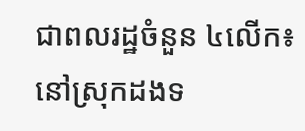ជាពលរដ្ឋចំនួន ៤លើក៖ នៅស្រុកដងទ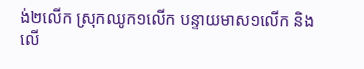ង់២លើក ស្រុកឈូក១លើក បន្ទាយមាស១លើក និងលើ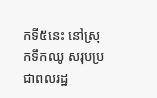កទី៥នេះ នៅស្រុកទឹកឈូ សរុបប្រជាពលរដ្ឋ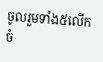ចូលរួមទាំង៥លើក ចំ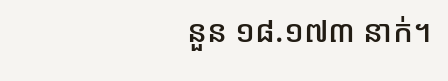នួន ១៨.១៧៣ នាក់។